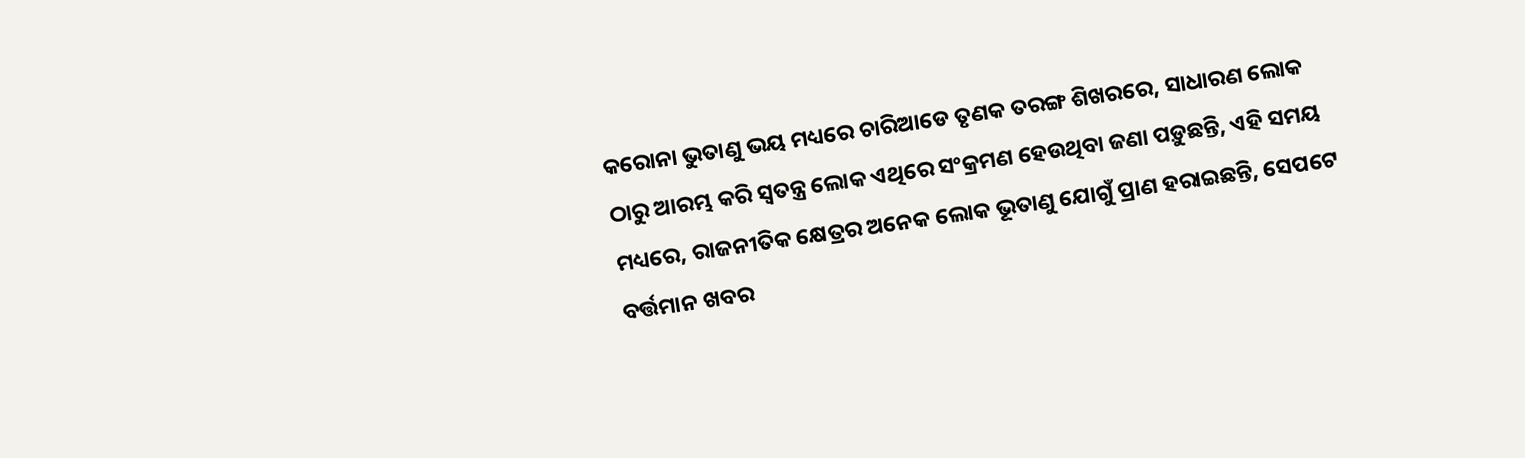କରୋନା ଭୁତାଣୁ ଭୟ ମଧ୍ୟରେ ଚାରିଆଡେ ତୃଣକ ତରଙ୍ଗ ଶିଖରରେ, ସାଧାରଣ ଲୋକ ଠାରୁ ଆରମ୍ଭ କରି ସ୍ୱତନ୍ତ୍ର ଲୋକ ଏଥିରେ ସଂକ୍ରମଣ ହେଉଥିବା ଜଣା ପଡ଼ୁଛନ୍ତି, ଏହି ସମୟ ମଧ୍ୟରେ, ରାଜନୀତିକ କ୍ଷେତ୍ରର ଅନେକ ଲୋକ ଭୂତାଣୁ ଯୋଗୁଁ ପ୍ରାଣ ହରାଇଛନ୍ତି, ସେପଟେ ବର୍ତ୍ତମାନ ଖବର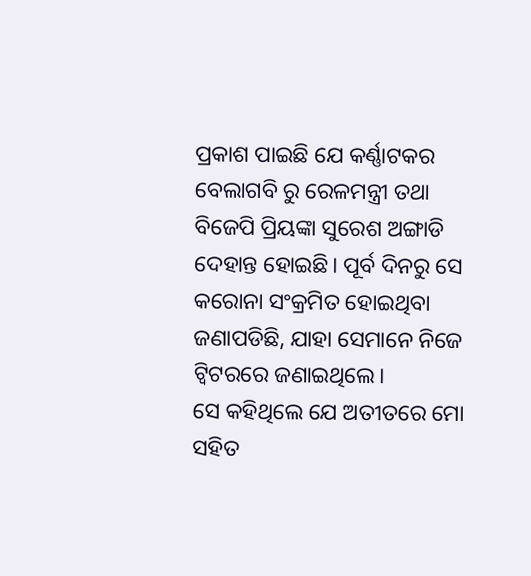ପ୍ରକାଶ ପାଇଛି ଯେ କର୍ଣ୍ଣାଟକର ବେଲାଗବି ରୁ ରେଳମନ୍ତ୍ରୀ ତଥା ବିଜେପି ପ୍ରିୟଙ୍କା ସୁରେଶ ଅଙ୍ଗାଡି ଦେହାନ୍ତ ହୋଇଛି। ପୂର୍ବ ଦିନରୁ ସେ କରୋନା ସଂକ୍ରମିତ ହୋଇଥିବା ଜଣାପଡିଛି, ଯାହା ସେମାନେ ନିଜେ ଟ୍ୱିଟରରେ ଜଣାଇଥିଲେ।
ସେ କହିଥିଲେ ଯେ ଅତୀତରେ ମୋ ସହିତ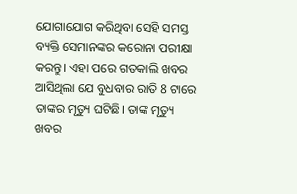ଯୋଗାଯୋଗ କରିଥିବା ସେହି ସମସ୍ତ ବ୍ୟକ୍ତି ସେମାନଙ୍କର କରୋନା ପରୀକ୍ଷା କରନ୍ତୁ। ଏହା ପରେ ଗତକାଲି ଖବର ଆସିଥିଲା ଯେ ବୁଧବାର ରାତି 8 ଟାରେ ତାଙ୍କର ମୃତ୍ୟୁ ଘଟିଛି। ତାଙ୍କ ମୃତ୍ୟୁ ଖବର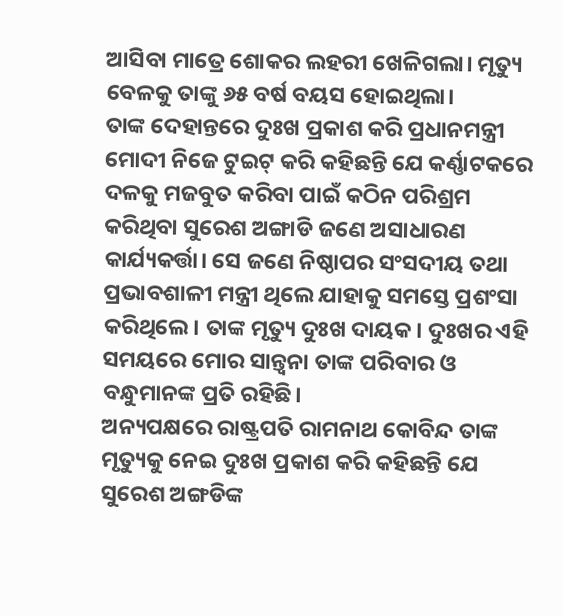ଆସିବା ମାତ୍ରେ ଶୋକର ଲହରୀ ଖେଳିଗଲା। ମୃତ୍ୟୁ ବେଳକୁ ତାଙ୍କୁ ୬୫ ବର୍ଷ ବୟସ ହୋଇଥିଲା।
ତାଙ୍କ ଦେହାନ୍ତରେ ଦୁଃଖ ପ୍ରକାଶ କରି ପ୍ରଧାନମନ୍ତ୍ରୀ ମୋଦୀ ନିଜେ ଟୁଇଟ୍ କରି କହିଛନ୍ତି ଯେ କର୍ଣ୍ଣାଟକରେ ଦଳକୁ ମଜବୁତ କରିବା ପାଇଁ କଠିନ ପରିଶ୍ରମ କରିଥିବା ସୁରେଶ ଅଙ୍ଗାଡି ଜଣେ ଅସାଧାରଣ କାର୍ଯ୍ୟକର୍ତ୍ତା। ସେ ଜଣେ ନିଷ୍ଠାପର ସଂସଦୀୟ ତଥା ପ୍ରଭାବଶାଳୀ ମନ୍ତ୍ରୀ ଥିଲେ ଯାହାକୁ ସମସ୍ତେ ପ୍ରଶଂସା କରିଥିଲେ। ତାଙ୍କ ମୃତ୍ୟୁ ଦୁଃଖ ଦାୟକ। ଦୁଃଖର ଏହି ସମୟରେ ମୋର ସାନ୍ତ୍ଵନା ତାଙ୍କ ପରିବାର ଓ ବନ୍ଧୁମାନଙ୍କ ପ୍ରତି ରହିଛି।
ଅନ୍ୟପକ୍ଷରେ ରାଷ୍ଟ୍ରପତି ରାମନାଥ କୋବିନ୍ଦ ତାଙ୍କ ମୃତ୍ୟୁକୁ ନେଇ ଦୁଃଖ ପ୍ରକାଶ କରି କହିଛନ୍ତି ଯେ ସୁରେଶ ଅଙ୍ଗଡିଙ୍କ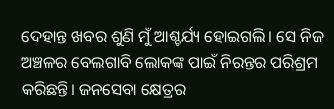ଦେହାନ୍ତ ଖବର ଶୁଣି ମୁଁ ଆଶ୍ଚର୍ଯ୍ୟ ହୋଇଗଲି। ସେ ନିଜ ଅଞ୍ଚଳର ବେଲଗାବି ଲୋକଙ୍କ ପାଇଁ ନିରନ୍ତର ପରିଶ୍ରମ କରିଛନ୍ତି। ଜନସେବା କ୍ଷେତ୍ରର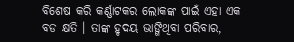ବିଶେଷ କରି କର୍ଣ୍ଣାଟକର ଲୋକଙ୍କ ପାଇଁ ଏହା ଏକ ବଡ କ୍ଷତି । ତାଙ୍କ ହୃଦୟ ଭାଙ୍ଗିଥିବା ପରିବାର,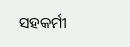ସହକର୍ମୀ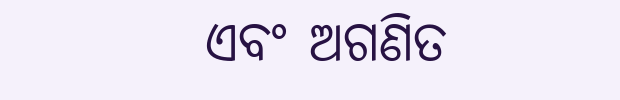ଏବଂ ଅଗଣିତ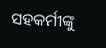ସହକର୍ମୀଙ୍କୁ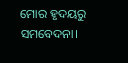ମୋର ହୃଦୟରୁ ସମବେଦନା।